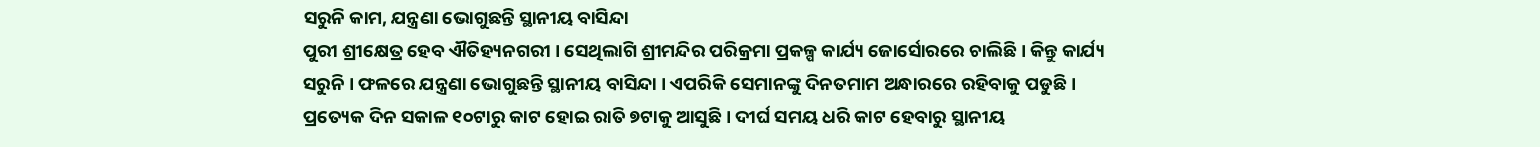ସରୁନି କାମ, ଯନ୍ତ୍ରଣା ଭୋଗୁଛନ୍ତି ସ୍ଥାନୀୟ ବାସିନ୍ଦା
ପୁରୀ ଶ୍ରୀକ୍ଷେତ୍ର ହେବ ଐତିହ୍ୟନଗରୀ । ସେଥିଲାଗି ଶ୍ରୀମନ୍ଦିର ପରିକ୍ରମା ପ୍ରକଳ୍ପ କାର୍ଯ୍ୟ ଜୋର୍ସୋରରେ ଚାଲିଛି । କିନ୍ତୁ କାର୍ଯ୍ୟ ସରୁନି । ଫଳରେ ଯନ୍ତ୍ରଣା ଭୋଗୁଛନ୍ତି ସ୍ଥାନୀୟ ବାସିନ୍ଦା । ଏପରିକି ସେମାନଙ୍କୁ ଦିନତମାମ ଅନ୍ଧାରରେ ରହିବାକୁ ପଡୁଛି । ପ୍ରତ୍ୟେକ ଦିନ ସକାଳ ୧୦ଟାରୁ କାଟ ହୋଇ ରାତି ୭ଟାକୁ ଆସୁଛି । ଦୀର୍ଘ ସମୟ ଧରି କାଟ ହେବାରୁ ସ୍ଥାନୀୟ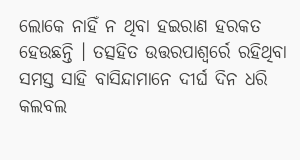ଲୋକେ ନାହିଁ ନ ଥିବା ହଇରାଣ ହରକତ ହେଉଛନ୍ତି । ତତ୍ସହିତ ଉତ୍ତରପାଶ୍ୱର୍ରେ ରହିଥିବା ସମସ୍ତ ସାହି ବାସିନ୍ଦାମାନେ ଦୀର୍ଘ ଦିନ ଧରି କଲବଲ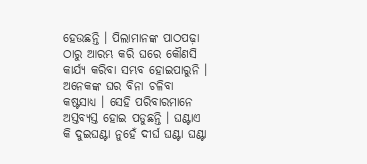ହେଉଛନ୍ତି । ପିଲାମାନଙ୍କ ପାଠପଢ଼ା ଠାରୁ ଆରମ୍ଭ କରି ଘରେ କୌଣସି କାର୍ଯ୍ୟ କରିବା ସମ୍ଭବ ହୋଇପାରୁନି । ଅନେକଙ୍କ ଘର ବିନା ଚଳିବା କଷ୍ଟସାଧ୍ୟ । ସେହି ପରିବାରମାନେ ଅସ୍ତବ୍ୟସ୍ତ ହୋଇ ପଡୁଛନ୍ତି । ଘଣ୍ଟାଏ କି ଦୁଇଘଣ୍ଟା ନୁହେଁ ଦୀର୍ଘ ଘଣ୍ଟା ଘଣ୍ଟା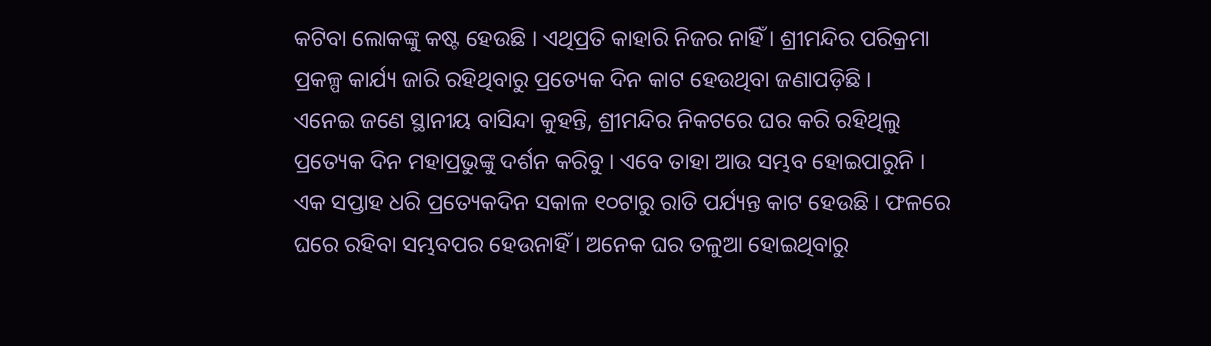କଟିବା ଲୋକଙ୍କୁ କଷ୍ଟ ହେଉଛି । ଏଥିପ୍ରତି କାହାରି ନିଜର ନାହିଁ । ଶ୍ରୀମନ୍ଦିର ପରିକ୍ରମା ପ୍ରକଳ୍ପ କାର୍ଯ୍ୟ ଜାରି ରହିଥିବାରୁ ପ୍ରତ୍ୟେକ ଦିନ କାଟ ହେଉଥିବା ଜଣାପଡ଼ିଛି ।
ଏନେଇ ଜଣେ ସ୍ଥାନୀୟ ବାସିନ୍ଦା କୁହନ୍ତି, ଶ୍ରୀମନ୍ଦିର ନିକଟରେ ଘର କରି ରହିଥିଲୁ ପ୍ରତ୍ୟେକ ଦିନ ମହାପ୍ରଭୁଙ୍କୁ ଦର୍ଶନ କରିବୁ । ଏବେ ତାହା ଆଉ ସମ୍ଭବ ହୋଇପାରୁନି । ଏକ ସପ୍ତାହ ଧରି ପ୍ରତ୍ୟେକଦିନ ସକାଳ ୧୦ଟାରୁ ରାତି ପର୍ଯ୍ୟନ୍ତ କାଟ ହେଉଛି । ଫଳରେ ଘରେ ରହିବା ସମ୍ଭବପର ହେଉନାହିଁ । ଅନେକ ଘର ତଳୁଆ ହୋଇଥିବାରୁ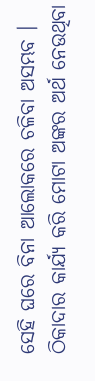ସେହି ଘରେ ବିନା ଆଲୋକରେ ଚଳିବା ଅସମ୍ଭବ । ଠିକାଦାର କାର୍ଯ୍ୟ କରି ମୋଟା ଅଙ୍କର ଅର୍ଥ ନେଉଥିବା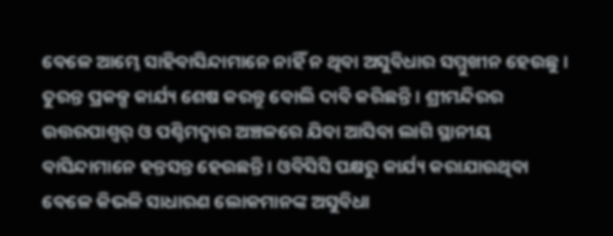ବେଳେ ଆମ୍ଭେ ସାହିବାସିନ୍ଦାମାନେ ନାହିଁ ନ ଥିବା ଅସୁବିଧାର ସମ୍ମୁଖୀନ ହେଉଛୁ । ତୁରନ୍ତ ପ୍ରକଳ୍ପ କାର୍ଯ୍ୟ ଶେଷ କରନ୍ତୁ ବୋଲି ଦାବି କରିଛନ୍ତି । ଶ୍ରୀମନ୍ଦିରର ଉତ୍ତରପାଶ୍ୱର୍ ଓ ପଶ୍ଚିମଦ୍ୱାର ଅଞ୍ଚଳରେ ଯିବା ଆସିବା ଲାଗି ସ୍ଥାନୀୟ ବାସିନ୍ଦାମାନେ ହନ୍ତସନ୍ତ ହେଉଛନ୍ତି । ଓବିସିସି ପକ୍ଷରୁ କାର୍ଯ୍ୟ କରାଯାଉଥିବା ବେଳେ କିଭଳି ସାଧାରଣ ଲୋକମାନଙ୍କ ଅସୁବିଧା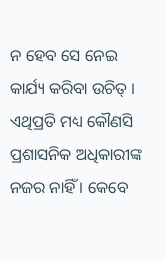ନ ହେବ ସେ ନେଇ କାର୍ଯ୍ୟ କରିବା ଉଚିତ୍ । ଏଥିପ୍ରତି ମଧ୍ୟ କୌଣସି ପ୍ରଶାସନିକ ଅଧିକାରୀଙ୍କ ନଜର ନାହିଁ । କେବେ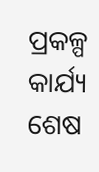ପ୍ରକଳ୍ପ କାର୍ଯ୍ୟ ଶେଷ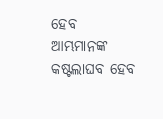ହେବ ଆମ୍ଭମାନଙ୍କ କଷ୍ଟଲାଘବ ହେବ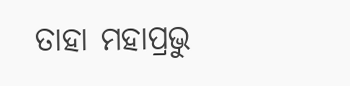ତାହା ମହାପ୍ରଭୁ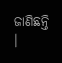ଜାଣିଛନ୍ତି ।